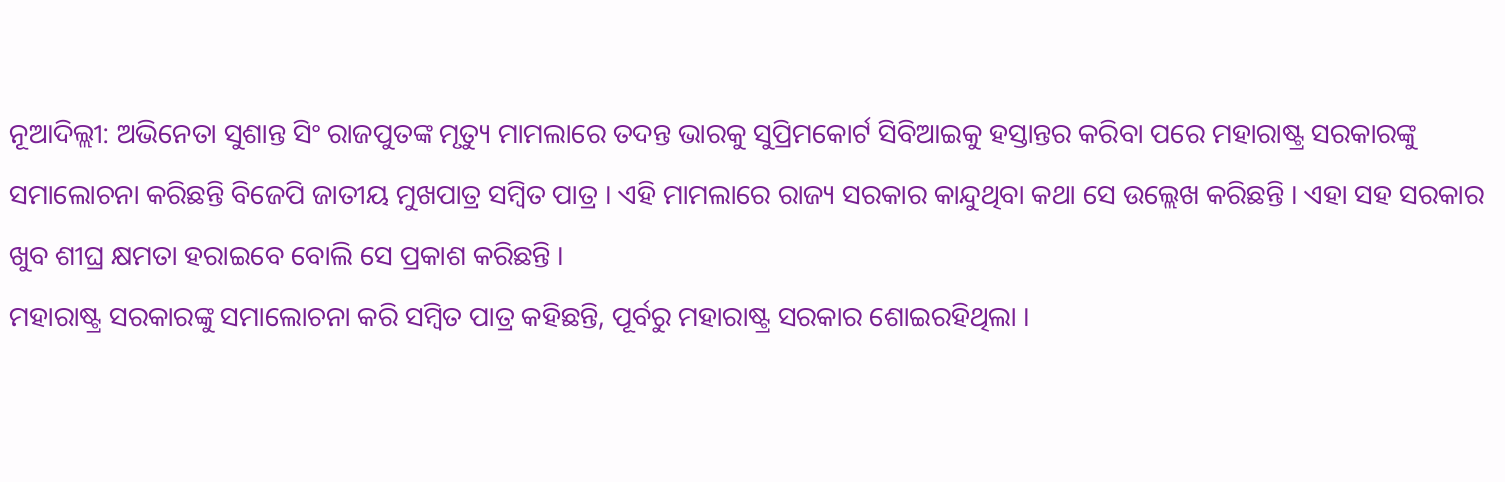ନୂଆଦିଲ୍ଲୀ: ଅଭିନେତା ସୁଶାନ୍ତ ସିଂ ରାଜପୁତଙ୍କ ମୃତ୍ୟୁ ମାମଲାରେ ତଦନ୍ତ ଭାରକୁ ସୁପ୍ରିମକୋର୍ଟ ସିବିଆଇକୁ ହସ୍ତାନ୍ତର କରିବା ପରେ ମହାରାଷ୍ଟ୍ର ସରକାରଙ୍କୁ ସମାଲୋଚନା କରିଛନ୍ତି ବିଜେପି ଜାତୀୟ ମୁଖପାତ୍ର ସମ୍ବିତ ପାତ୍ର । ଏହି ମାମଲାରେ ରାଜ୍ୟ ସରକାର କାନ୍ଦୁଥିବା କଥା ସେ ଉଲ୍ଲେଖ କରିଛନ୍ତି । ଏହା ସହ ସରକାର ଖୁବ ଶୀଘ୍ର କ୍ଷମତା ହରାଇବେ ବୋଲି ସେ ପ୍ରକାଶ କରିଛନ୍ତି ।
ମହାରାଷ୍ଟ୍ର ସରକାରଙ୍କୁ ସମାଲୋଚନା କରି ସମ୍ବିତ ପାତ୍ର କହିଛନ୍ତି, ପୂର୍ବରୁ ମହାରାଷ୍ଟ୍ର ସରକାର ଶୋଇରହିଥିଲା ।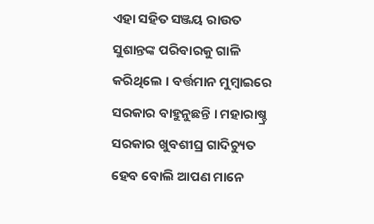ଏହା ସହିତ ସଞ୍ଜୟ ରାଉତ ସୁଶାନ୍ତଙ୍କ ପରିବାରକୁ ଗାଳି କରିଥିଲେ । ବର୍ତ୍ତମାନ ମୁମ୍ବାଇରେ ସରକାର ବାହୁନୁଛନ୍ତି । ମହାରାଷ୍ଚ୍ର ସରକାର ଖୁବଶୀଘ୍ର ଗାଦିଚ୍ୟୁତ ହେବ ବୋଲି ଆପଣ ମାନେ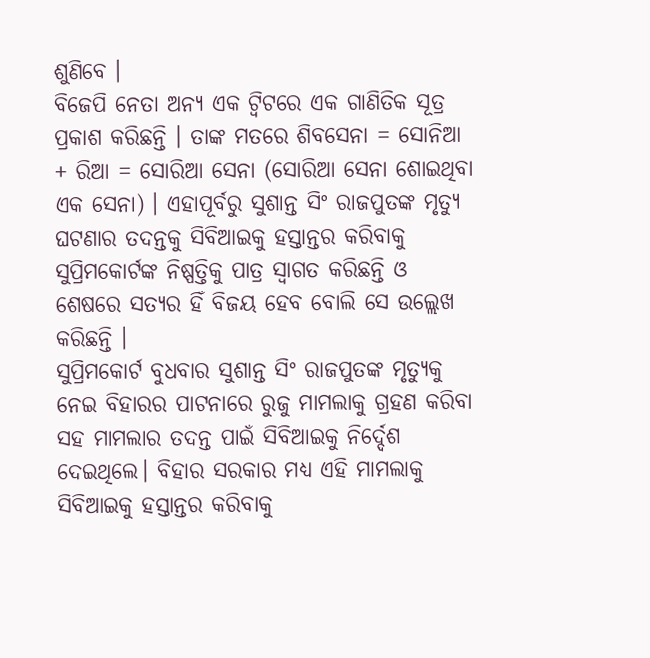ଶୁଣିବେ ।
ବିଜେପି ନେତା ଅନ୍ୟ ଏକ ଟ୍ବିଟରେ ଏକ ଗାଣିତିକ ସୂତ୍ର ପ୍ରକାଶ କରିଛନ୍ତି । ତାଙ୍କ ମତରେ ଶିବସେନା = ସୋନିଆ + ରିଆ = ସୋରିଆ ସେନା (ସୋରିଆ ସେନା ଶୋଇଥିବା ଏକ ସେନା) । ଏହାପୂର୍ବରୁ ସୁଶାନ୍ତ ସିଂ ରାଜପୁତଙ୍କ ମୃତ୍ୟୁ ଘଟଣାର ତଦନ୍ତକୁ ସିବିଆଇକୁ ହସ୍ତାନ୍ତର କରିବାକୁ ସୁପ୍ରିମକୋର୍ଟଙ୍କ ନିଷ୍ପତ୍ତିକୁ ପାତ୍ର ସ୍ୱାଗତ କରିଛନ୍ତି ଓ ଶେଷରେ ସତ୍ୟର ହିଁ ବିଜୟ ହେବ ବୋଲି ସେ ଉଲ୍ଲେଖ କରିଛନ୍ତି ।
ସୁପ୍ରିମକୋର୍ଟ ବୁଧବାର ସୁଶାନ୍ତ ସିଂ ରାଜପୁତଙ୍କ ମୃତ୍ୟୁକୁ ନେଇ ବିହାରର ପାଟନାରେ ରୁଜୁ ମାମଲାକୁ ଗ୍ରହଣ କରିବା ସହ ମାମଲାର ତଦନ୍ତ ପାଇଁ ସିବିଆଇକୁ ନିର୍ଦ୍ଦେଶ ଦେଇଥିଲେ। ବିହାର ସରକାର ମଧ୍ୟ ଏହି ମାମଲାକୁ ସିବିଆଇକୁ ହସ୍ତାନ୍ତର କରିବାକୁ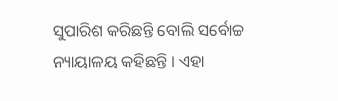ସୁପାରିଶ କରିଛନ୍ତି ବୋଲି ସର୍ବୋଚ୍ଚ ନ୍ୟାୟାଳୟ କହିଛନ୍ତି । ଏହା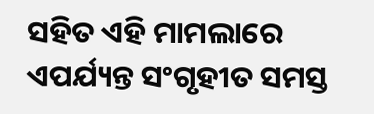ସହିତ ଏହି ମାମଲାରେ ଏପର୍ଯ୍ୟନ୍ତ ସଂଗୃହୀତ ସମସ୍ତ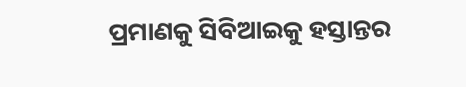ପ୍ରମାଣକୁ ସିବିଆଇକୁ ହସ୍ତାନ୍ତର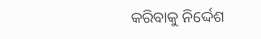କରିବାକୁ ନିର୍ଦ୍ଦେଶ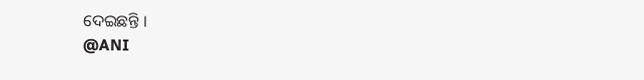ଦେଇଛନ୍ତି ।
@ANI